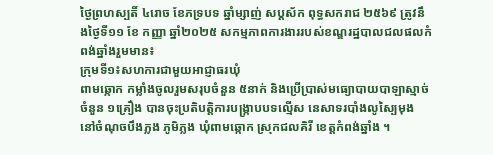ថ្ងៃព្រហស្បតិ៍ ៤រោច ខែភទ្របទ ឆ្នាំម្សាញ់ សប្តស័ក ពុទ្ធសករាជ ២៥៦៩ ត្រូវនឹងថ្ងៃទី១១ ខែ កញ្ញា ឆ្នាំ២០២៥ សកម្មភាពការងាររបស់ខណ្ឌរដ្ឋបាលជលផលកំពង់ឆ្នាំងរួមមាន៖
ក្រុមទី១៖សហការជាមួយអាជ្ញាធរឃុំ
ពាមឆ្កោក កម្លាំងចូលរួមសរុបចំនួន ៥នាក់ និងប្រើប្រាស់មធ្យោបាយបាឡាស្មាច់ចំនួន ១គ្រឿង បានចុះប្រតិបត្តិការបង្ក្រាបបទល្មើស នេសាទរបាំងលូស្បៃមុង នៅចំណុចបឹងភ្លង ភូមិភ្លង ឃុំពាមឆ្កោក ស្រុកជលគិរី ខេត្តកំពង់ឆ្នាំង ។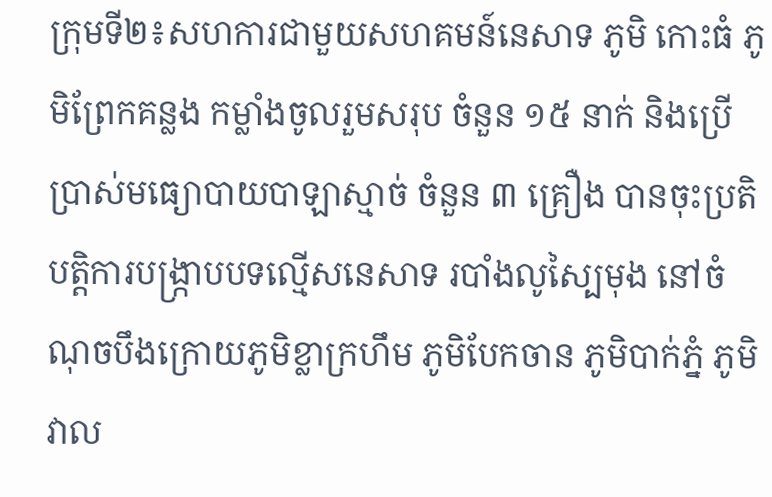ក្រុមទី២៖សហការជាមួយសហគមន៍នេសាទ ភូមិ កោះធំ ភូមិព្រែកគន្លង កម្លាំងចូលរួមសរុប ចំនួន ១៥ នាក់ និងប្រើប្រាស់មធ្យោបាយបាឡាស្មាច់ ចំនួន ៣ គ្រឿង បានចុះប្រតិបត្តិការបង្ក្រាបបទល្មើសនេសាទ របាំងលូស្បៃមុង នៅចំណុចបឹងក្រោយភូមិខ្លាក្រហឹម ភូមិបែកចាន ភូមិបាក់ភ្នំ ភូមិវាល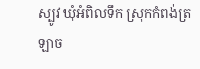ស្បូវ ឃុំអំពិលទឹក ស្រុកកំពង់ត្រឡាច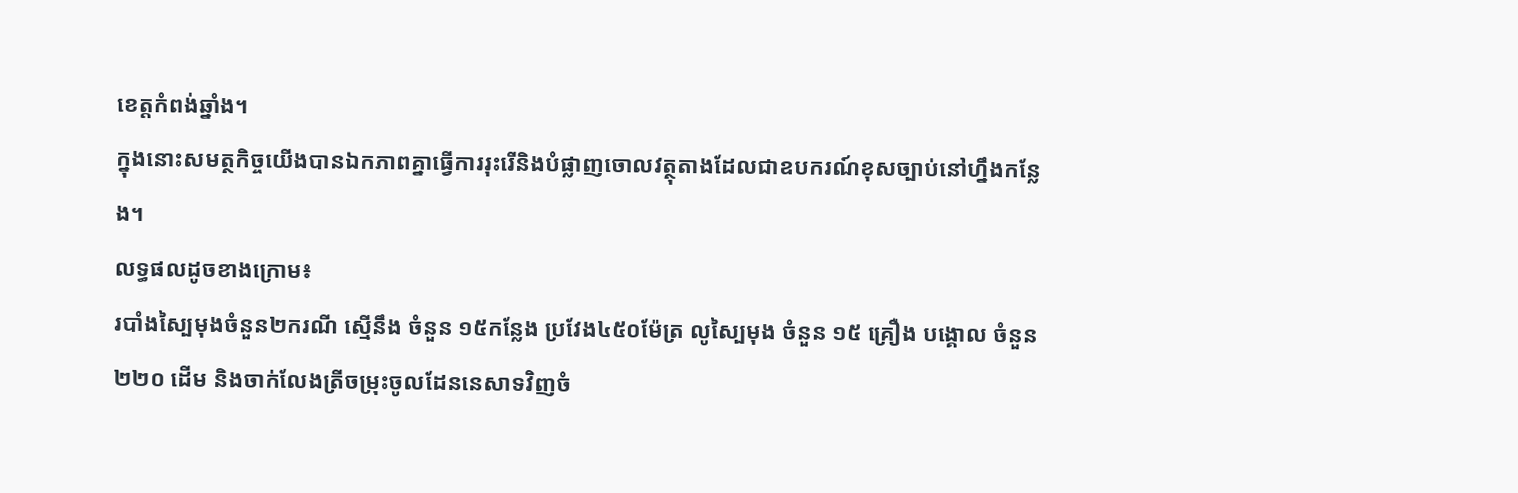ខេត្តកំពង់ឆ្នាំង។
ក្នុងនោះសមត្ថកិច្ចយើងបានឯកភាពគ្នាធ្វើការរុះរើនិងបំផ្លាញចោលវត្ថុតាងដែលជាឧបករណ៍ខុសច្បាប់នៅហ្នឹងកន្លែង។
លទ្ធផលដូចខាងក្រោម៖
របាំងស្បៃមុងចំនួន២ករណី ស្មើនឹង ចំនួន ១៥កន្លែង ប្រវែង៤៥០ម៉ែត្រ លូស្បៃមុង ចំនួន ១៥ គ្រឿង បង្គោល ចំនួន២២០ ដើម និងចាក់លែងត្រីចម្រុះចូលដែននេសាទវិញចំ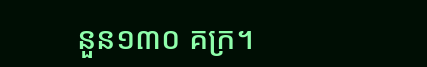នួន១៣០ គក្រ។